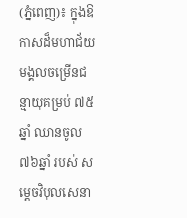(ភ្នំពេញ)៖ ក្នុងឱកាសដ៏មហាជ័យមង្គលចម្រើនជន្មាយុគម្រប់ ៧៥ឆ្នាំ ឈានចូល ៧៦ឆ្នាំ របស់ សម្ដេចវិបុលសេនា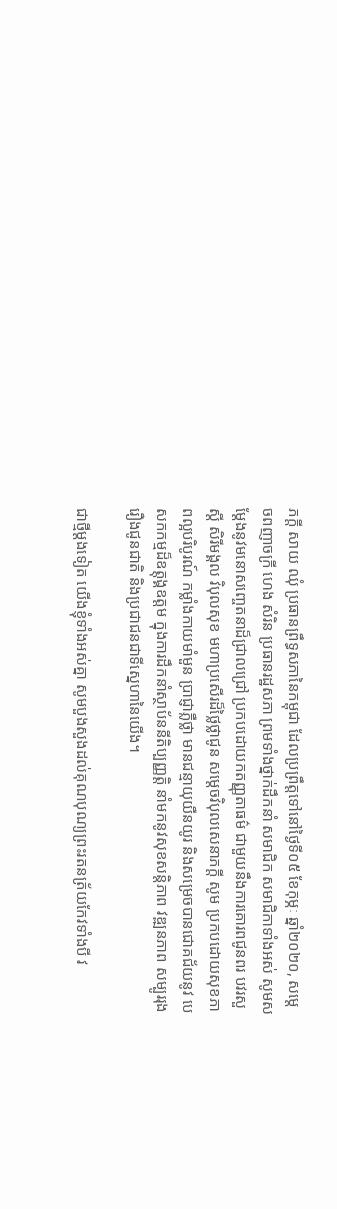ភក្ដី សាយ ឈុំ ប្រធានព្រឹទ្ធសភានៃកម្ពុជា ដែលប្រព្រឹត្តទៅនៅថ្ងៃទី០៥ ខែកុម្ភៈ ឆ្នាំ២០២០, សម្តេចពញាចក្រី ហេង សំរិន ប្រធានរដ្ឋសភា ព្រមទាំងថ្នាក់ដឹកនាំ សមាជិក សមាជិកាទាំងអស់ សូមសម្ដែងនូវមនោសញ្ចេតនាដ៏ជ្រាលជ្រៅ ប្រកបដោយកតញ្ញុតាធម៌ ជាមួយនឹងការគោរពជូនពរ បវរសួស្ដី សិរីមង្គល វិបុលសុខ មហាប្រសើរដ៏ថ្លៃថ្លាជូន សម្ដេចវិបុលសេនាភក្ដី សូម ប្រកបដោយសុខភាពល្អបរិបូរណ៍ កម្លាំងកាយមាំមួន ប្រាជ្ញាភ្លឺថ្លា មានជន្មាយុយឺនយូរ និងសម្រេចបានជោគជ័យនូវ បេសកកម្មដ៏ឧត្ដុង្គឧត្ដម ក្នុងការដឹកនាំស្ថាប័ននីតិប្បញ្ញត្តិ នាំមកនូវសុខសន្តិភាព វឌ្ឍនភាព សម្បូររុងរឿងជូនជាតិ និងប្រជាជនជាទីស្នេហានៃយើង។

ជាថ្មីម្ដងទៀត យើងខ្ញុំទាំងអស់គ្នា សូមបួងសួងដល់គុណបុណ្យព្រះរតនត្រ័យកែវទាំងបី វ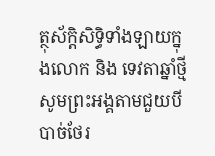ត្ថុស័ក្តិសិទ្ធិទាំងឡាយក្នុងលោក និង ទេវតាឆ្នាំថ្មី សូមព្រះអង្គតាមជួយបីបាច់ថែរ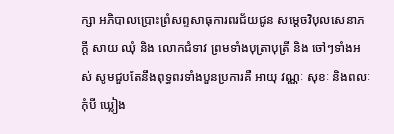ក្សា អភិបាលប្រោះព្រំសព្ទសាធុការពរជ័យជូន សម្ដេចវិបុលសេនាភក្ដី សាយ ឈុំ និង លោកជំទាវ ព្រមទាំងបុត្រាបុត្រី និង ចៅៗទាំងអស់ សូមជួបតែនឹងពុទ្ធពរទាំងបួនប្រការគឺ អាយុ វណ្ណៈ សុខៈ និងពលៈ កុំបី ឃ្លៀង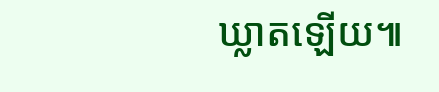ឃ្លាតឡើយ៕